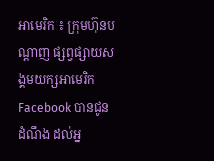អាមេរិក ៖ ក្រុមហ៊ុនបណ្តាញ ផ្សព្វផ្សាយសង្គមយក្សអាមេរិក Facebook បានជូនដំណឹង ដល់អ្ន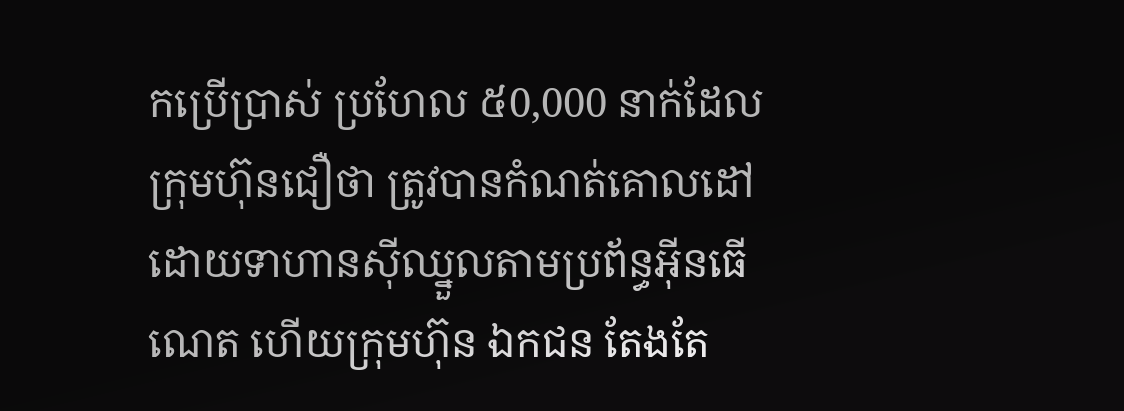កប្រើប្រាស់ ប្រហែល ៥0,000 នាក់ដែលក្រុមហ៊ុនជឿថា ត្រូវបានកំណត់គោលដៅ ដោយទាហានស៊ីឈ្នួលតាមប្រព័ន្ធអ៊ីនធើណេត ហើយក្រុមហ៊ុន ឯកជន តែងតែ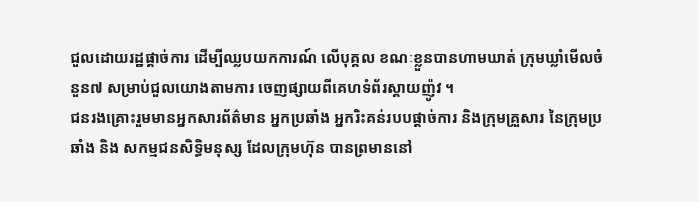ជួលដោយរដ្ឋផ្តាច់ការ ដើម្បីឈ្លបយកការណ៍ លើបុគ្គល ខណៈខ្លួនបានហាមឃាត់ ក្រុមឃ្លាំមើលចំនួន៧ សម្រាប់ជួលយោងតាមការ ចេញផ្សាយពីគេហទំព័រស្គាយញ៉ូវ ។
ជនរងគ្រោះរួមមានអ្នកសារព័ត៌មាន អ្នកប្រឆាំង អ្នករិះគន់របបផ្តាច់ការ និងក្រុមគ្រួសារ នៃក្រុមប្រឆាំង និង សកម្មជនសិទ្ធិមនុស្ស ដែលក្រុមហ៊ុន បានព្រមាននៅ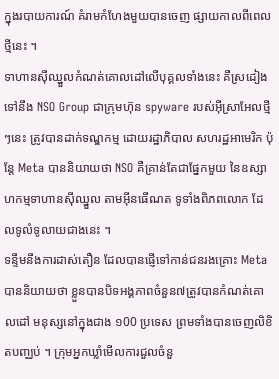ក្នុងរបាយការណ៍ គំរាមកំហែងមួយបានចេញ ផ្សាយកាលពីពេលថ្មីនេះ ។
ទាហានស៊ីឈ្នួលកំណត់គោលដៅលើបុគ្គលទាំងនេះ គឺស្រដៀងទៅនឹង NSO Group ជាក្រុមហ៊ុន spyware របស់អ៊ីស្រាអែលថ្មីៗនេះ ត្រូវបានដាក់ទណ្ឌកម្ម ដោយរដ្ឋាភិបាល សហរដ្ឋអាមេរិក ប៉ុន្តែ Meta បាននិយាយថា NSO គឺគ្រាន់តែជាផ្នែកមួយ នៃឧស្សាហកម្មទាហានស៊ីឈ្នួល តាមអ៊ីនធើណត ទូទាំងពិភពលោក ដែលទូលំទូលាយជាងនេះ ។
ទន្ទឹមនឹងការដាស់តឿន ដែលបានផ្ញើទៅកាន់ជនរងគ្រោះ Meta បាននិយាយថា ខ្លួនបានបិទអង្គភាពចំនួន៧ត្រូវបានកំណត់គោលដៅ មនុស្សនៅក្នុងជាង ១00 ប្រទេស ព្រមទាំងបានចេញលិខិតបញ្ឈប់ ។ ក្រុមអ្នកឃ្លាំមើលការជួលចំនួ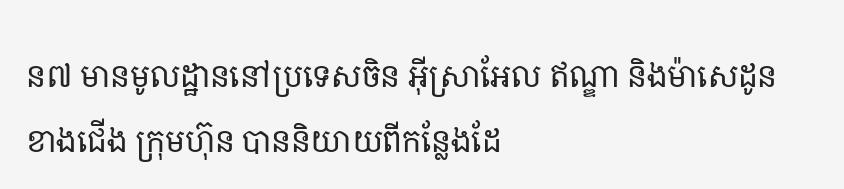ន៧ មានមូលដ្ឋាននៅប្រទេសចិន អ៊ីស្រាអែល ឥណ្ឌា និងម៉ាសេដូន ខាងជើង ក្រុមហ៊ុន បាននិយាយពីកន្លែងដែ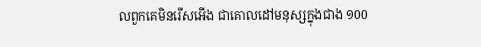លពួកគេមិនរើសអើង ជាគោលដៅមនុស្សក្នុងជាង ១00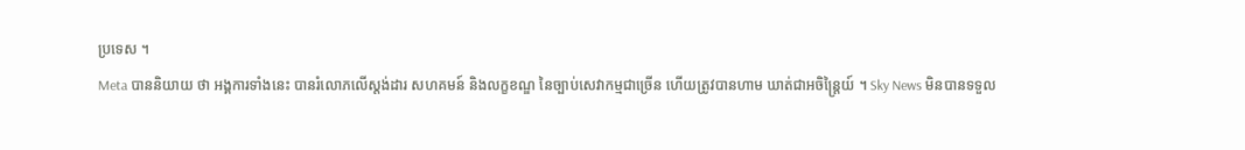ប្រទេស ។
Meta បាននិយាយ ថា អង្គការទាំងនេះ បានរំលោភលើស្តង់ដារ សហគមន៍ និងលក្ខខណ្ឌ នៃច្បាប់សេវាកម្មជាច្រើន ហើយត្រូវបានហាម ឃាត់ជាអចិន្ត្រៃយ៍ ។ Sky News មិនបានទទួល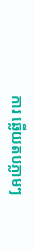ការ ឆ្លើយតបភ្លាមៗ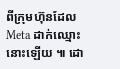ពីក្រុមហ៊ុនដែល Meta ដាក់ឈ្មោះនោះឡើយ ៕ ដោ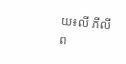យ៖លី ភីលីព